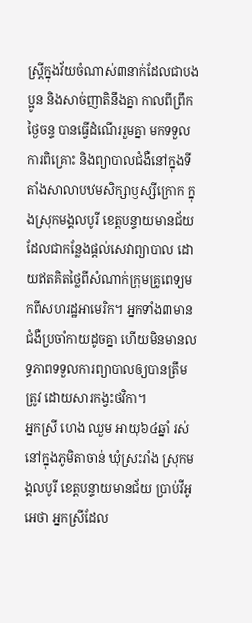ស្រ្តីក្នុងវ័យចំណាស់៣នាក់ដែលជាបងប្អូន និងសាច់ញាតិនឹងគ្នា កាលពីព្រឹកថ្ងៃចន្ទ បានធ្វើដំណើររួមគ្នា មកទទួលការពិគ្រោះ និងព្យាបាលជំងឺនៅក្នុងទីតាំងសាលាបឋមសិក្សាឫស្សីក្រោក ក្នុងស្រុកមង្គលបូរី ខេត្តបន្ទាយមានជ័យ ដែលជាកន្លែងផ្តល់សេវាព្យាបាល ដោយឥតគិតថ្លៃពីសំណាក់ក្រុមគ្រូពេទ្យមកពីសហរដ្ឋអាមេរិក។ អ្នកទាំង៣មានជំងឺប្រចាំកាយដូចគ្នា ហើយមិនមានលទ្ធភាពទទួលការព្យាបាលឲ្យបានត្រឹមត្រូវ ដោយសារកង្វះថវិកា។
អ្នកស្រី ហេង ឈួម អាយុ៦៤ឆ្នាំ រស់នៅក្នុងភូមិតាចាន់ ឃុំស្រះរាំង ស្រុកមង្គលបូរី ខេត្តបន្ទាយមានជ័យ ប្រាប់វីអូអេថា អ្នកស្រីដែល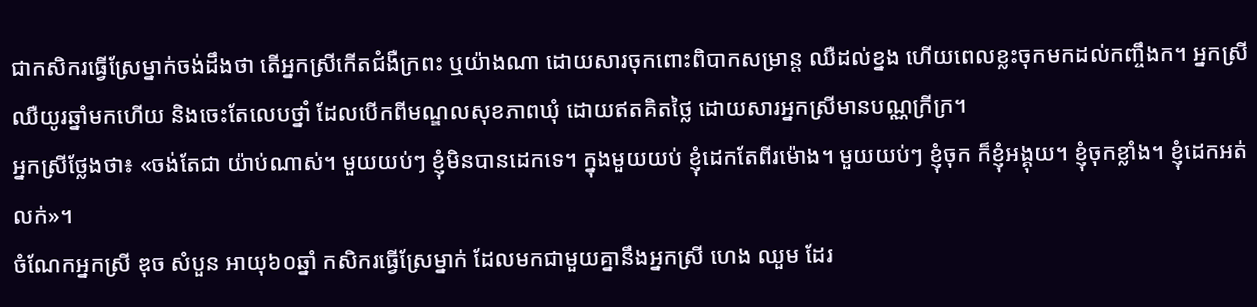ជាកសិករធ្វើស្រែម្នាក់ចង់ដឹងថា តើអ្នកស្រីកើតជំងឺក្រពះ ឬយ៉ាងណា ដោយសារចុកពោះពិបាកសម្រាន្ត ឈឺដល់ខ្នង ហើយពេលខ្លះចុកមកដល់កញ្ចឹងក។ អ្នកស្រីឈឺយូរឆ្នាំមកហើយ និងចេះតែលេបថ្នាំ ដែលបើកពីមណ្ឌលសុខភាពឃុំ ដោយឥតគិតថ្លៃ ដោយសារអ្នកស្រីមានបណ្ណក្រីក្រ។
អ្នកស្រីថ្លែងថា៖ «ចង់តែជា យ៉ាប់ណាស់។ មួយយប់ៗ ខ្ញុំមិនបានដេកទេ។ ក្នុងមួយយប់ ខ្ញុំដេកតែពីរម៉ោង។ មួយយប់ៗ ខ្ញុំចុក ក៏ខ្ញុំអង្គុយ។ ខ្ញុំចុកខ្លាំង។ ខ្ញុំដេកអត់លក់»។
ចំណែកអ្នកស្រី ឌុច សំបួន អាយុ៦០ឆ្នាំ កសិករធ្វើស្រែម្នាក់ ដែលមកជាមួយគ្នានឹងអ្នកស្រី ហេង ឈួម ដែរ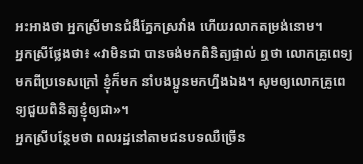អះអាងថា អ្នកស្រីមានជំងឺភ្នែកស្រវាំង ហើយរលាកតម្រង់នោម។
អ្នកស្រីថ្លែងថា៖ «វាមិនជា បានចង់មកពិនិត្យផ្ទាល់ ឮថា លោកគ្រូពេទ្យមកពីប្រទេសក្រៅ ខ្ញុំក៏មក នាំបងប្អូនមកហ្នឹងឯង។ សូមឲ្យលោកគ្រូពេទ្យជួយពិនិត្យខ្ញុំឲ្យជា»។
អ្នកស្រីបន្ថែមថា ពលរដ្ឋនៅតាមជនបទឈឺច្រើន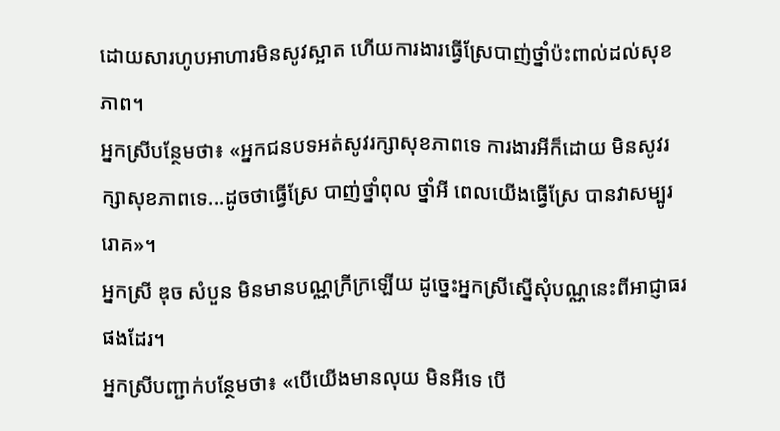ដោយសារហូបអាហារមិនសូវស្អាត ហើយការងារធ្វើស្រែបាញ់ថ្នាំប៉ះពាល់ដល់សុខភាព។
អ្នកស្រីបន្ថែមថា៖ «អ្នកជនបទអត់សូវរក្សាសុខភាពទេ ការងារអីក៏ដោយ មិនសូវរក្សាសុខភាពទេ...ដូចថាធ្វើស្រែ បាញ់ថ្នាំពុល ថ្នាំអី ពេលយើងធ្វើស្រែ បានវាសម្បូររោគ»។
អ្នកស្រី ឌុច សំបួន មិនមានបណ្ណក្រីក្រឡើយ ដូច្នេះអ្នកស្រីស្នើសុំបណ្ណនេះពីអាជ្ញាធរផងដែរ។
អ្នកស្រីបញ្ជាក់បន្ថែមថា៖ «បើយើងមានលុយ មិនអីទេ បើ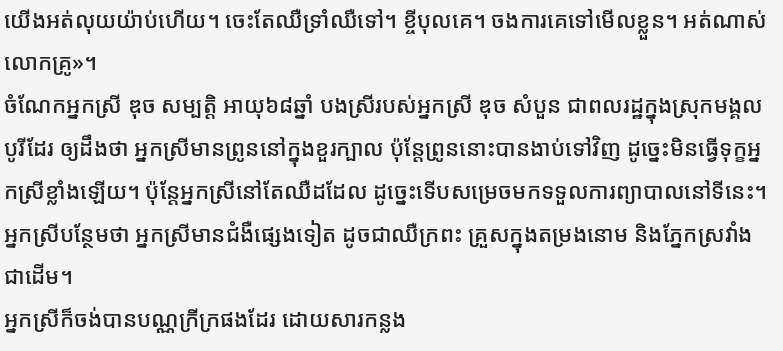យើងអត់លុយយ៉ាប់ហើយ។ ចេះតែឈឺទ្រាំឈឺទៅ។ ខ្ចីបុលគេ។ ចងការគេទៅមើលខ្លួន។ អត់ណាស់ លោកគ្រូ»។
ចំណែកអ្នកស្រី ឌុច សម្បត្តិ អាយុ៦៨ឆ្នាំ បងស្រីរបស់អ្នកស្រី ឌុច សំបួន ជាពលរដ្ឋក្នុងស្រុកមង្គលបូរីដែរ ឲ្យដឹងថា អ្នកស្រីមានព្រូននៅក្នុងខួរក្បាល ប៉ុន្តែព្រូននោះបានងាប់ទៅវិញ ដូច្នេះមិនធ្វើទុក្ខអ្នកស្រីខ្លាំងឡើយ។ ប៉ុន្តែអ្នកស្រីនៅតែឈឺដដែល ដូច្នេះទើបសម្រេចមកទទួលការព្យាបាលនៅទីនេះ។ អ្នកស្រីបន្ថែមថា អ្នកស្រីមានជំងឺផ្សេងទៀត ដូចជាឈឺក្រពះ គ្រួសក្នុងតម្រងនោម និងភ្នែកស្រវាំងជាដើម។
អ្នកស្រីក៏ចង់បានបណ្ណក្រីក្រផងដែរ ដោយសារកន្លង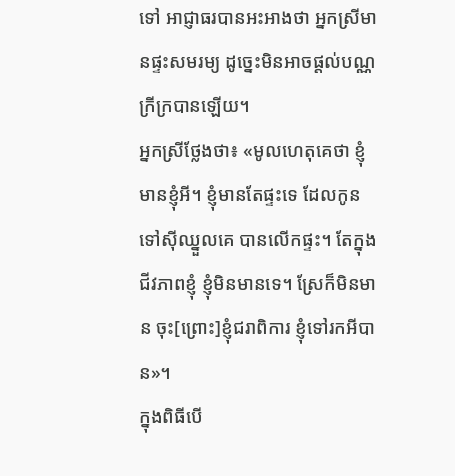ទៅ អាជ្ញាធរបានអះអាងថា អ្នកស្រីមានផ្ទះសមរម្យ ដូច្នេះមិនអាចផ្តល់បណ្ណក្រីក្របានឡើយ។
អ្នកស្រីថ្លែងថា៖ «មូលហេតុគេថា ខ្ញុំមានខ្ញុំអី។ ខ្ញុំមានតែផ្ទះទេ ដែលកូនទៅស៊ីឈ្នួលគេ បានលើកផ្ទះ។ តែក្នុងជីវភាពខ្ញុំ ខ្ញុំមិនមានទេ។ ស្រែក៏មិនមាន ចុះ[ព្រោះ]ខ្ញុំជរាពិការ ខ្ញុំទៅរកអីបាន»។
ក្នុងពិធីបើ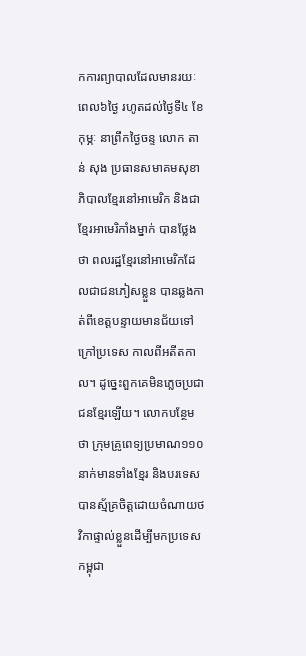កការព្យាបាលដែលមានរយៈពេល៦ថ្ងៃ រហូតដល់ថ្ងៃទី៤ ខែកុម្ភៈ នាព្រឹកថ្ងៃចន្ទ លោក តាន់ សុង ប្រធានសមាគមសុខាភិបាលខ្មែរនៅអាមេរិក និងជាខ្មែរអាមេរិកាំងម្នាក់ បានថ្លែងថា ពលរដ្ឋខ្មែរនៅអាមេរិកដែលជាជនភៀសខ្លួន បានឆ្លងកាត់ពីខេត្តបន្ទាយមានជ័យទៅក្រៅប្រទេស កាលពីអតីតកាល។ ដូច្នេះពួកគេមិនភ្លេចប្រជាជនខ្មែរឡើយ។ លោកបន្ថែមថា ក្រុមគ្រូពេទ្យប្រមាណ១១០នាក់មានទាំងខ្មែរ និងបរទេស បានស្ម័គ្រចិត្តដោយចំណាយថវិកាផ្ទាល់ខ្លួនដើម្បីមកប្រទេសកម្ពុជា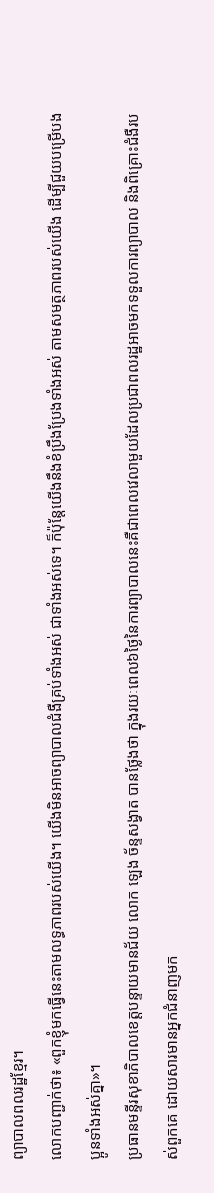ព្យាបាលពលរដ្ឋខ្មែរ។
លោកបញ្ជាក់ថា៖ «ពួកខ្ញុំមកធ្វើនេះតាមលទ្ធភាពរបស់យើង។ យើងមិនអាចព្យាបាលជំងឺគ្រប់ទាំងអស់ ជាទាំងអស់ទេ។ ក៏ប៉ុន្តែយើងនឹងខំប្រឹងប្រែងទាំងអស់ តាមសមត្ថភាពរបស់យើង ដើម្បីជួយបម្រើបងប្អូនទាំងអស់គ្នា»។
ប្រធានមន្ទីរសុខាភិបាលខេត្តបន្ទាយមានជ័យ លោក ឡេង ច័ន្ទសង្វាត បានថ្លែងថា ក្នុងរយៈពេល៦ថ្ងៃនៃការព្យាបាលនេះគឺជាពេលវេលាមួយដែលប្រជាពលរដ្ឋអាចមកទទួលការព្យាបាល និងពិគ្រោះជំងឺរបស់ពួកគេ ដោយសារមានអ្នកជំនាញមក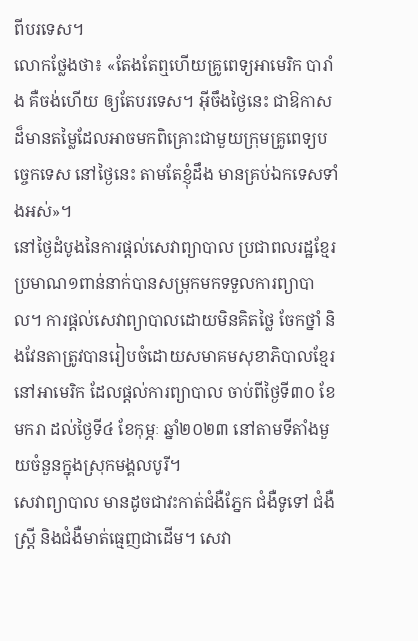ពីបរទេស។
លោកថ្លែងថា៖ «តែងតែឮហើយគ្រូពេទ្យអាមេរិក បារាំង គឺចង់ហើយ ឲ្យតែបរទេស។ អ៊ីចឹងថ្ងៃនេះ ជាឱកាសដ៏មានតម្លៃដែលអាចមកពិគ្រោះជាមួយក្រុមគ្រូពេទ្យបច្ចេកទេស នៅថ្ងៃនេះ តាមតែខ្ញុំដឹង មានគ្រប់ឯកទេសទាំងអស់»។
នៅថ្ងៃដំបូងនៃការផ្តល់សេវាព្យាបាល ប្រជាពលរដ្ឋខ្មែរប្រមាណ១ពាន់នាក់បានសម្រុកមកទទួលការព្យាបាល។ ការផ្តល់សេវាព្យាបាលដោយមិនគិតថ្លៃ ចែកថ្នាំ និងវែនតាត្រូវបានរៀបចំដោយសមាគមសុខាភិបាលខ្មែរនៅអាមេរិក ដែលផ្តល់ការព្យាបាល ចាប់ពីថ្ងៃទី៣០ ខែមករា ដល់ថ្ងៃទី៤ ខែកុម្ភៈ ឆ្នាំ២០២៣ នៅតាមទីតាំងមួយចំនួនក្នុងស្រុកមង្គលបូរី។
សេវាព្យាបាល មានដូចជាវះកាត់ជំងឺភ្នែក ជំងឺទូទៅ ជំងឺស្រ្តី និងជំងឺមាត់ធ្មេញជាដើម។ សេវា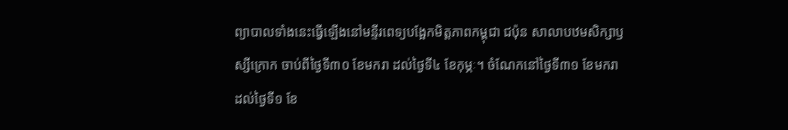ព្យាបាលទាំងនេះធ្វើឡើងនៅមន្ទីរពេទ្យបង្អែកមិត្តភាពកម្ពុជា ជប៉ុន សាលាបឋមសិក្សាឫស្សីក្រោក ចាប់ពីថ្ងៃទី៣០ ខែមករា ដល់ថ្ងៃទី៤ ខែកុម្ភៈ។ ចំណែកនៅថ្ងៃទី៣១ ខែមករា ដល់ថ្ងៃទី១ ខែ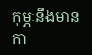កុម្ភៈនឹងមានកា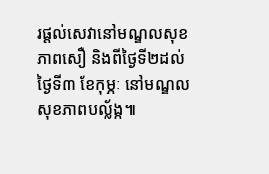រផ្តល់សេវានៅមណ្ឌលសុខភាពសឿ និងពីថ្ងៃទី២ដល់ថ្ងៃទី៣ ខែកុម្ភៈ នៅមណ្ឌលសុខភាពបល្ល័ង្ក៕